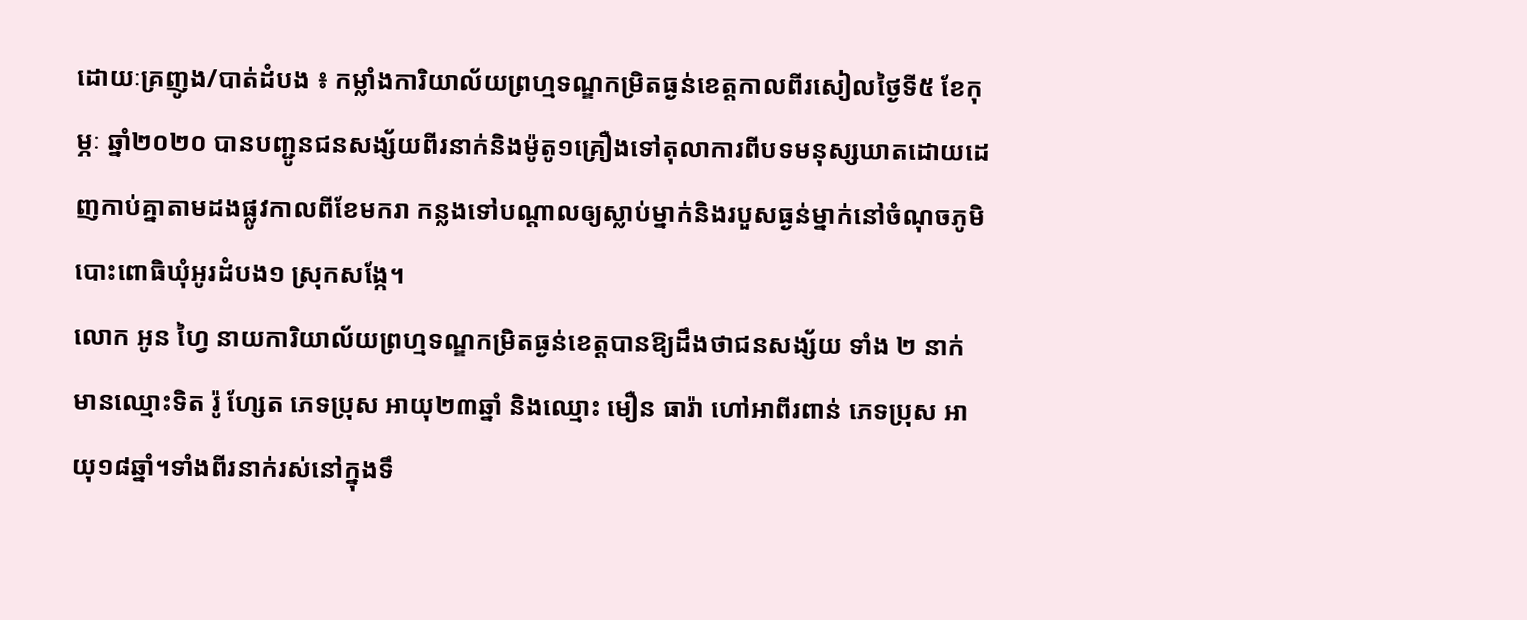ដោយៈគ្រញូង/បាត់ដំបង ៖ កម្លាំងការិយាល័យព្រហ្មទណ្ឌកម្រិតធ្ងន់ខេត្តកាលពីរសៀលថ្ងៃទី៥ ខែកុម្ភៈ ឆ្នាំ២០២០ បានបញ្ជូនជនសង្ស័យពីរនាក់និងម៉ូតូ១គ្រឿងទៅតុលាការពីបទមនុស្សឃាតដោយដេញកាប់គ្នាតាមដងផ្លូវកាលពីខែមករា កន្លងទៅបណ្តាលឲ្យស្លាប់ម្នាក់និងរបួសធ្ងន់ម្នាក់នៅចំណុចភូមិបោះពោធិឃុំអូរដំបង១ ស្រុកសង្កែ។
លោក អូន ហ្វៃ នាយការិយាល័យព្រហ្មទណ្ឌកម្រិតធ្ងន់ខេត្តបានឱ្យដឹងថាជនសង្ស័យ ទាំង ២ នាក់ មានឈ្មោះទិត រ៉ូ ហ្សែត ភេទប្រុស អាយុ២៣ឆ្នាំ និងឈ្មោះ មឿន ធារ៉ា ហៅអាពីរពាន់ ភេទប្រុស អាយុ១៨ឆ្នាំ។ទាំងពីរនាក់រស់នៅក្នុងទឹ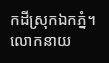កដីស្រុកឯកភ្នំ។
លោកនាយ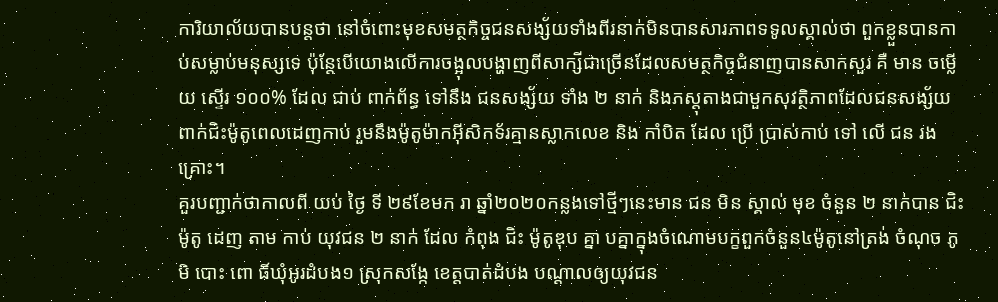ការិយាល័យបានបន្តថា នៅចំពោះមុខសមត្ថកិច្ចជនសង្ស័យទាំងពីរនាក់មិនបានសារភាពទទូលស្គាល់ថា ពួកខ្លួនបានកាប់សម្លាប់មនុស្សទេ ប៉ុន្តែបើយោងលើការចង្អុលបង្ហាញពីសាក្សីជាច្រើនដែលសមត្ថកិច្ចជំនាញបានសាកសួរ គឺ មាន ចម្លើយ ស្ទើរ ១០០% ដែល ជាប់ ពាក់ព័ន្ធ ទៅនឹង ជនសង្ស័យ ទាំង ២ នាក់ និងភស្ដុតាងជាមួកសុវត្ថិភាពដែលជនសង្ស័យពាក់ជិះម៉ូតូពេលដេញកាប់ រួមនឹងម៉ូតូម៉ាកអុីសិកទ័រគ្មានស្លាកលេខ និង កាំបិត ដែល ប្រើ ប្រាស់កាប់ ទៅ លើ ជន រង គ្រោះ។
គួរបញ្ជាក់ថាកាលពី យប់ ថ្ងៃ ទី ២៩ខែមក រា ឆ្នាំ២០២០កន្លងទៅថ្មីៗនេះមាន ជន មិន ស្គាល់ មុខ ចំនួន ២ នាក់បាន ជិះ ម៉ូតូ ដេញ តាម កាប់ យុវជន ២ នាក់ ដែល កំពុង ជិះ ម៉ូតូឌុប គ្នា បគ្នាក្នុងចំណោមបក្ខពួកចំនួន៤ម៉ូតូនៅត្រង់ ចំណុច ភូមិ បោះ ពោ ធិ៍ឃុំអូរដំបង១ ស្រុកសង្កែ ខេត្តបាត់ដំបង បណ្ដាលឲ្យយុវជន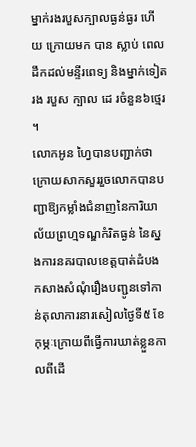ម្នាក់រងរបួសក្បាលធ្ងន់ធ្ងរ ហើយ ក្រោយមក បាន ស្លាប់ ពេលដឹកដល់មន្ទីរពេទ្យ និងម្នាក់ទៀត រង របួស ក្បាល ដេ រចំនួន៦ថ្មេរ ។
លោកអូន ហ្វៃបានបញ្ជាក់ថាក្រោយសាកសួររួចលោកបានបញ្ជាឱ្យកម្លាំងជំនាញនៃការិយាល័យព្រហ្មទណ្ឌកំរិតធ្ងន់ នៃស្នងការនគរបាលខេត្តបាត់ដំបង កសាងសំណុំរឿងបញ្ជូនទៅកាន់តុលាការនារសៀលថ្ងៃទី៥ ខែកុម្ភៈក្រោយពីធ្វើការឃាត់ខ្លួនកាលពីដើ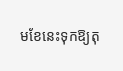មខែនេះទុកឱ្យតុ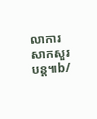លាការសាកសួរបន្ត៕b/